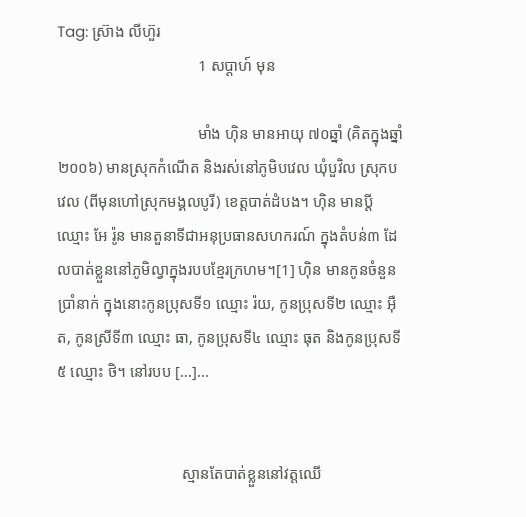Tag: ស៊្រាង លីហ៊ួរ
                                    1 សប្ដាហ៍ មុន

                                    មាំង ហ៊ិន មានអាយុ ៧០ឆ្នាំ (គិតក្នុងឆ្នាំ២០០៦) មានស្រុកកំណើត និងរស់នៅភូមិបវេល ឃុំបួវិល ស្រុកបវេល (ពីមុនហៅស្រុកមង្គលបូរី) ខេត្តបាត់ដំបង។ ហ៊ិន មានប្តីឈ្មោះ អែ រ៉ូន មានតួនាទីជាអនុប្រធានសហករណ៍ ក្នុងតំបន់៣ ដែលបាត់ខ្លួននៅភូមិល្វាក្នុងរបបខ្មែរក្រហម។[1] ហ៊ិន មានកូនចំនួនបាំ្រនាក់ ក្នុងនោះកូនប្រុសទី១ ឈ្មោះ រ៉យ, កូនប្រុសទី២ ឈ្មោះ អ៊ឺត, កូនស្រីទី៣ ឈ្មោះ ធា, កូនប្រុសទី៤ ឈ្មោះ ធុត និងកូនប្រុសទី៥ ឈ្មោះ ថិ។ នៅរបប […]...


                                ស្មានតែបាត់ខ្លួននៅវត្តឈើ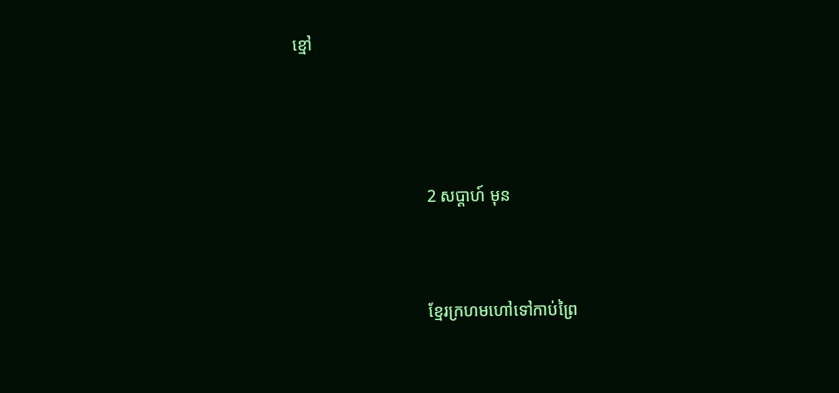ខ្មៅ



                                2 សប្ដាហ៍ មុន


                                ខ្មែរក្រហមហៅទៅកាប់ព្រៃ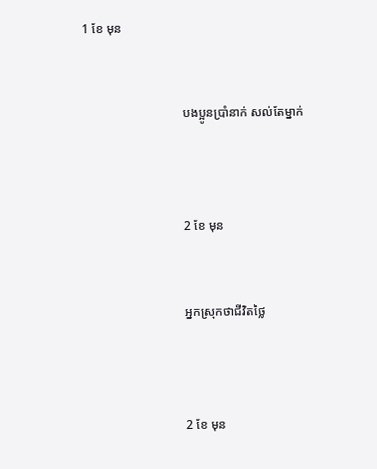1 ខែ មុន


                                បងប្អូនប្រាំនាក់ សល់តែម្នាក់



                                2 ខែ មុន


                                អ្នកស្រុកថាជីវិតថ្លៃ



                                2 ខែ មុន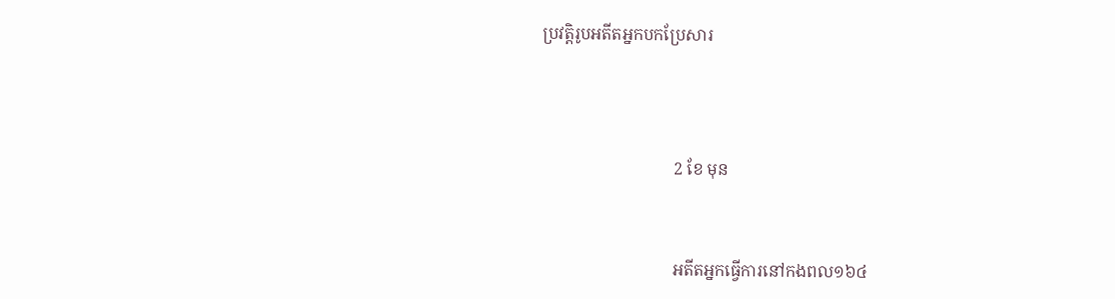ប្រវត្តិរូបអតីតអ្នកបកប្រែសារ



                                2 ខែ មុន


                                អតីតអ្នកធ្វើការនៅកងពល១៦៤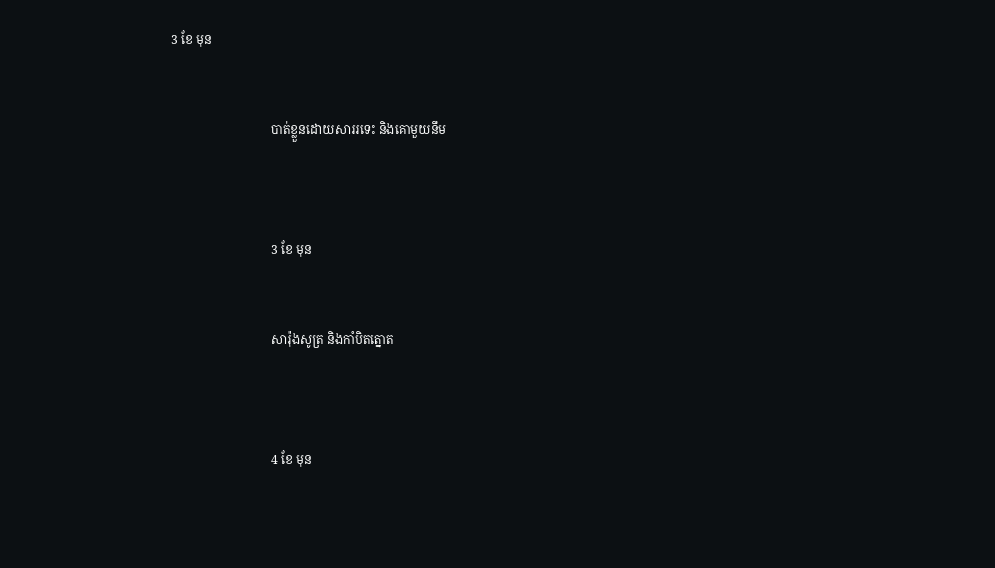3 ខែ មុន


                                បាត់ខ្លួនដោយសាររទេះ និងគោមួយនឹម



                                3 ខែ មុន


                                សារ៉ុងសូត្រ និងកាំបិតត្នោត



                                4 ខែ មុន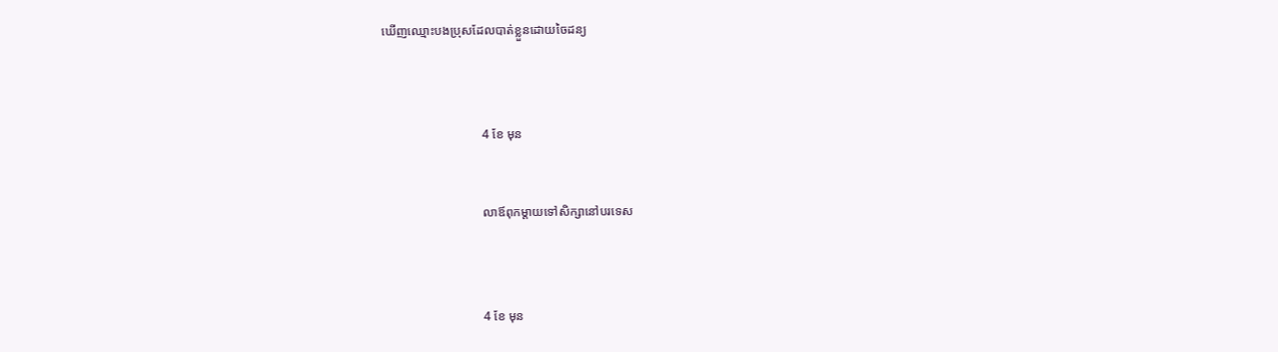ឃើញឈ្មោះបងប្រុសដែលបាត់ខ្លួនដោយចៃដន្យ



                                4 ខែ មុន


                                លាឪពុកម្ដាយទៅសិក្សានៅបរទេស



                                4 ខែ មុន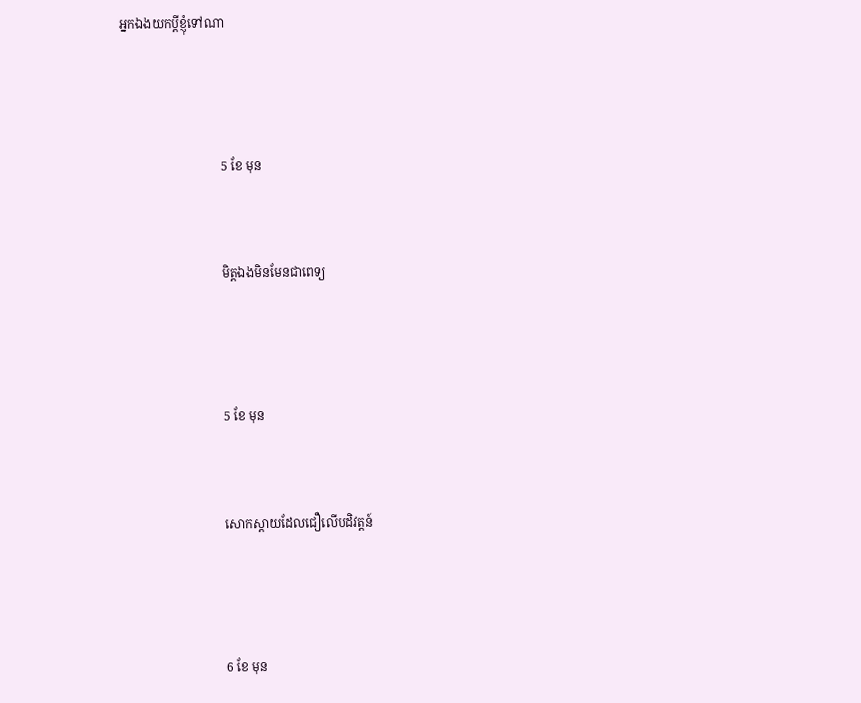អ្នកឯងយកប្តីខ្ញុំទៅណា



                                5 ខែ មុន


                                មិត្តឯងមិនមែនជាពេទ្យ



                                5 ខែ មុន


                                សោកស្ដាយដែលជឿលើបដិវត្តន៍



                                6 ខែ មុន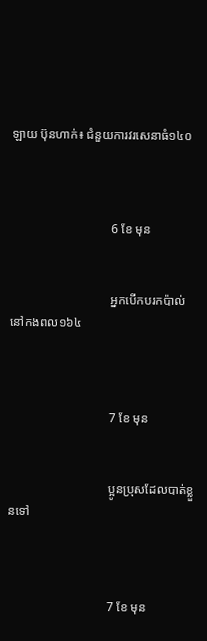ឡាយ ប៊ុនហាក់៖ ជំនួយការវរសេនាធំ១៤០



                                6 ខែ មុន


                                អ្នកបើកបរកប៉ាល់នៅកងពល១៦៤



                                7 ខែ មុន


                                ប្អូនប្រុសដែលបាត់ខ្លួនទៅ



                                7 ខែ មុន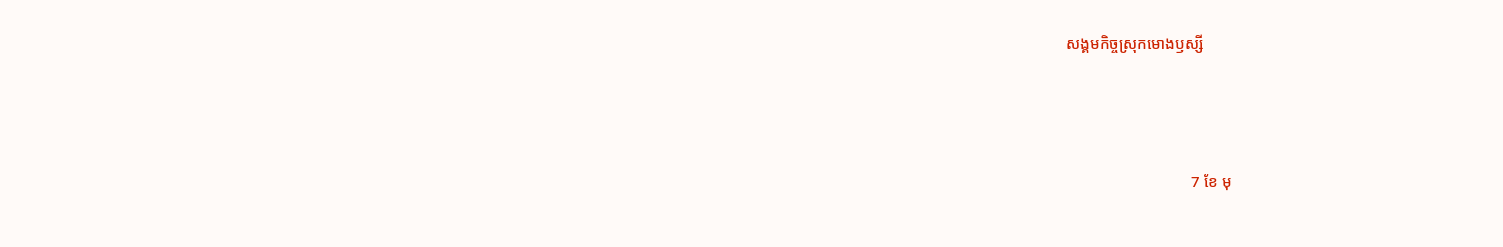សង្គមកិច្ចស្រុកមោងឫស្សី



                                7 ខែ មុ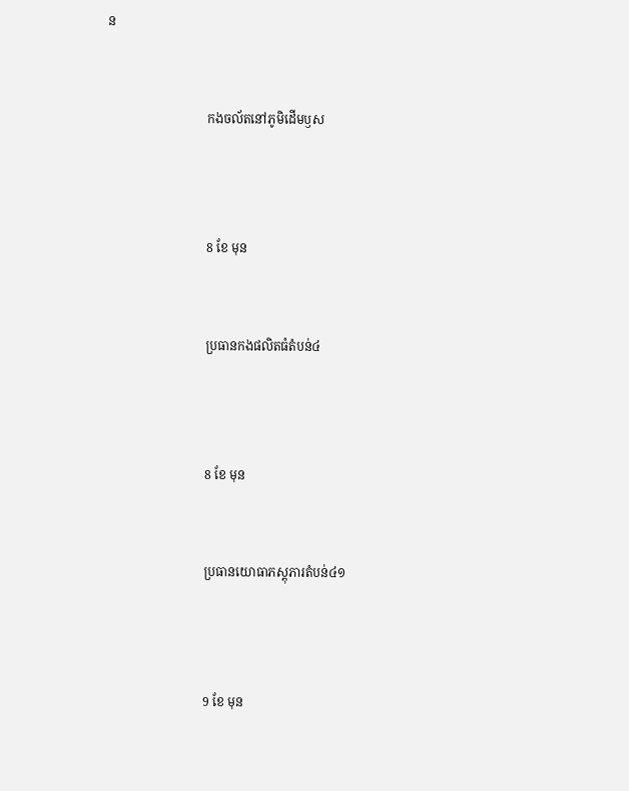ន


                                កងចល័តនៅភូមិដើមឫស



                                8 ខែ មុន


                                ប្រធានកងផលិតធំតំបន់៤



                                8 ខែ មុន


                                ប្រធានយោធាភស្តុភារតំបន់៤១



                                9 ខែ មុន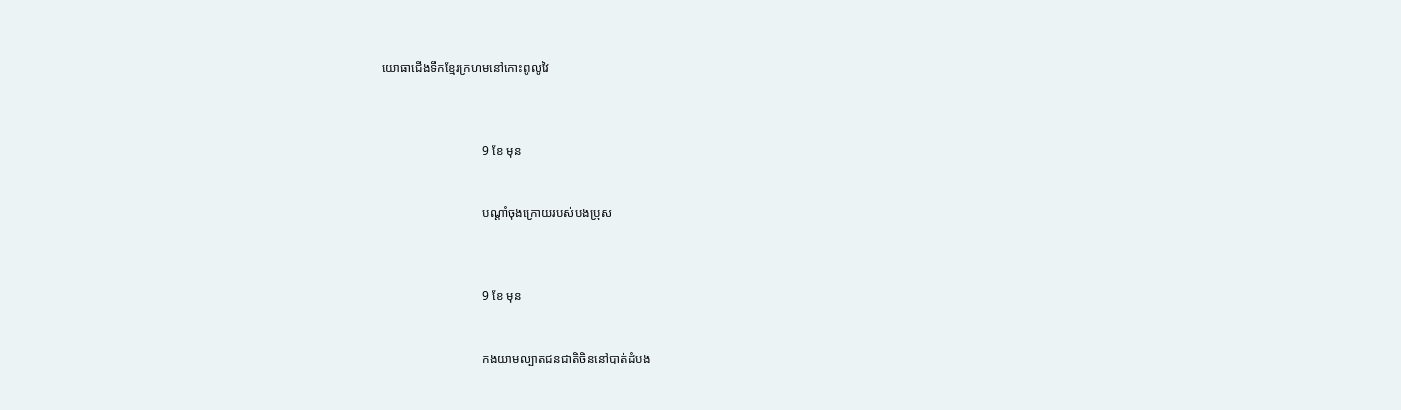យោធាជើងទឹកខ្មែរក្រហមនៅកោះពូលូវៃ



                                9 ខែ មុន


                                បណ្ដាំចុងក្រោយរបស់បងប្រុស



                                9 ខែ មុន


                                កងយាមល្បាតជនជាតិចិននៅបាត់ដំបង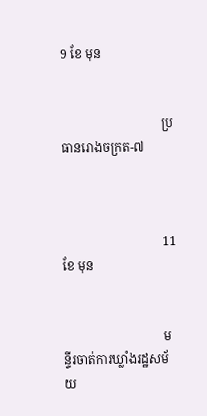9 ខែ មុន


                                ប្រធានរោងចក្រត-៧



                                11 ខែ មុន


                                មន្ទីរចាត់ការឃ្លាំងរដ្ឋសម័យ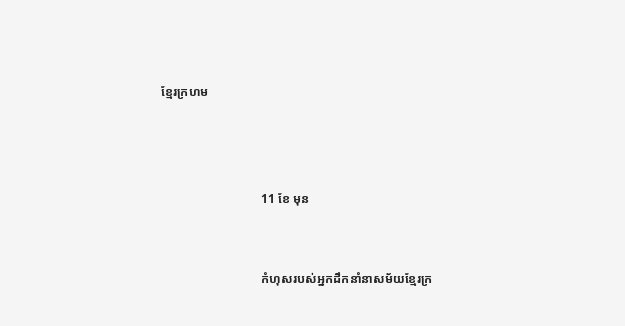ខ្មែរក្រហម



                                11 ខែ មុន


                                កំហុសរបស់អ្នកដឹកនាំនាសម័យខ្មែរក្រ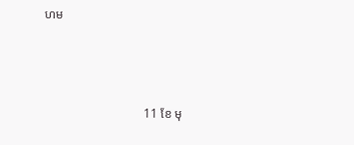ហម



                                11 ខែ មុ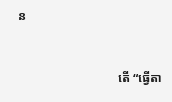ន


                                តើ “ធ្វើតា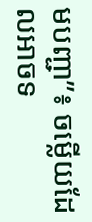មបញ្ជា”៖ ចម្លើយដែលអាចទ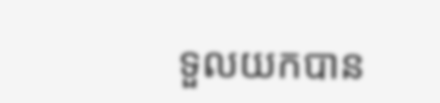ទួលយកបាន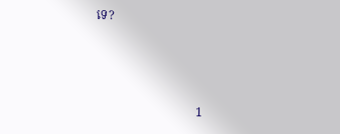ទេ?



                                1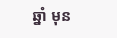ឆ្នាំ មុន